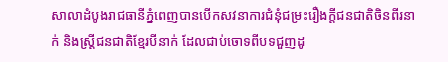សាលាដំបូងរាជធានីភ្នំពេញបានបើកសវនាការជំនុំជម្រះរឿងក្តីជនជាតិចិនពីរនាក់ និងស្ត្រីជនជាតិខ្មែរបីនាក់ ដែលជាប់ចោទពីបទជួញដូ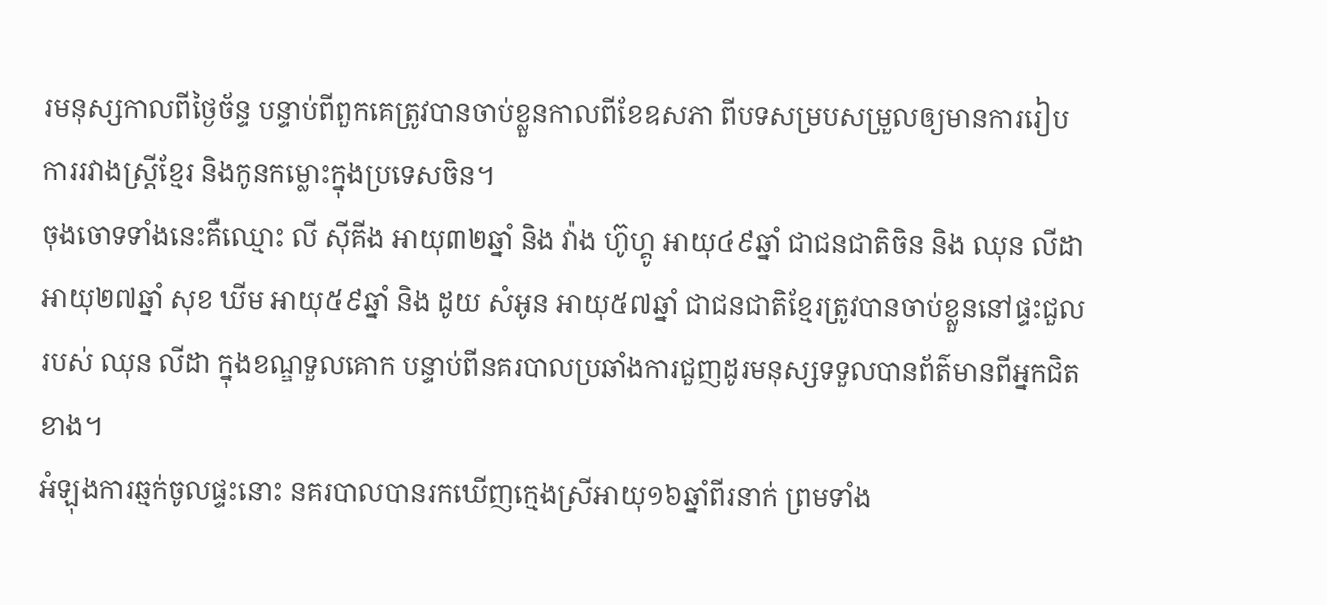រមនុស្សកាលពីថ្ងៃច័ន្ទ បន្ទាប់ពីពួកគេត្រូវបានចាប់ខ្លួនកាលពីខែឧសភា ពីបទសម្របសម្រួលឲ្យមានការរៀបការរវាងស្ត្រីខ្មែរ និងកូនកម្លោះក្នុងប្រទេសចិន។
ចុងចោទទាំងនេះគឺឈ្មោះ លី ស៊ីគីង អាយុ៣២ឆ្នាំ និង វ៉ាង ហ៊ូហ្គូ អាយុ៤៩ឆ្នាំ ជាជនជាតិចិន និង ឈុន លីដា អាយុ២៧ឆ្នាំ សុខ ឃីម អាយុ៥៩ឆ្នាំ និង ដូយ សំអូន អាយុ៥៧ឆ្នាំ ជាជនជាតិខ្មែរត្រូវបានចាប់ខ្លួននៅផ្ទះជួលរបស់ ឈុន លីដា ក្នុងខណ្ឌទួលគោក បន្ទាប់ពីនគរបាលប្រឆាំងការជួញដូរមនុស្សទទួលបានព័ត៌មានពីអ្នកជិតខាង។
អំឡុងការឆ្មក់ចូលផ្ទះនោះ នគរបាលបានរកឃើញក្មេងស្រីអាយុ១៦ឆ្នាំពីរនាក់ ព្រមទាំង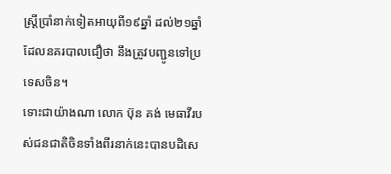ស្ត្រីប្រាំនាក់ទៀតអាយុពី១៩ឆ្នាំ ដល់២១ឆ្នាំ ដែលនគរបាលជឿថា នឹងត្រូវបញ្ជូនទៅប្រទេសចិន។
ទោះជាយ៉ាងណា លោក ប៊ុន គង់ មេធាវីរបស់ជនជាតិចិនទាំងពីរនាក់នេះបានបដិសេ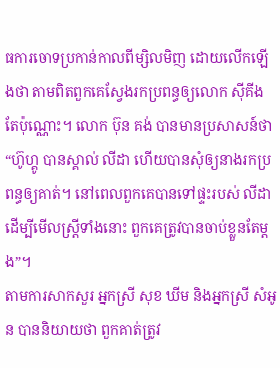ធការចោទប្រកាន់កាលពីម្សិលមិញ ដោយលើកឡើងថា តាមពិតពួកគេស្វែងរកប្រពន្ធឲ្យលោក ស៊ីគីង តែប៉ុណ្ណោះ។ លោក ប៊ុន គង់ បានមានប្រសាសន៍ថា “ហ៊ូហ្គូ បានស្គាល់ លីដា ហើយបានសុំឲ្យនាងរកប្រពន្ធឲ្យគាត់។ នៅពេលពួកគេបានទៅផ្ទះរបស់ លីដា ដើម្បីមើលស្ត្រីទាំងនោះ ពួកគេត្រូវបានចាប់ខ្លួនតែម្ដង”។
តាមការសាកសួរ អ្នកស្រី សុខ ឃីម និងអ្នកស្រី សំអូន បាននិយាយថា ពួកគាត់ត្រូវ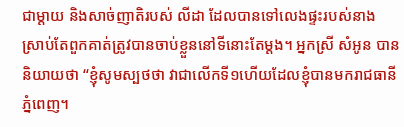ជាម្ដាយ និងសាច់ញាតិរបស់ លីដា ដែលបានទៅលេងផ្ទះរបស់នាង ស្រាប់តែពួកគាត់ត្រូវបានចាប់ខ្លួននៅទីនោះតែម្តង។ អ្នកស្រី សំអូន បាននិយាយថា “ខ្ញុំសូមស្បថថា វាជាលើកទី១ហើយដែលខ្ញុំបានមករាជធានីភ្នំពេញ។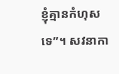ខ្ញុំគ្មានកំហុសទេ”។ សវនាកា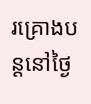រគ្រោងបន្តនៅថ្ងៃ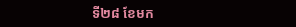ទី២៨ ខែមក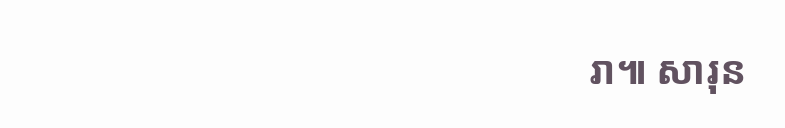រា៕ សារុន